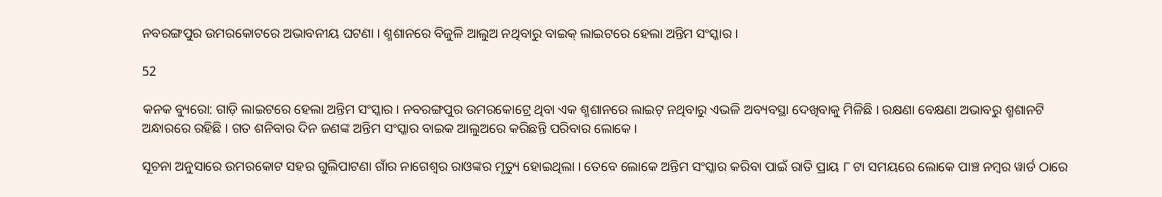ନବରଙ୍ଗପୁର ଉମରକୋଟରେ ଅଭାବନୀୟ ଘଟଣା । ଶ୍ମଶାନରେ ବିଜୁଳି ଆଲୁଅ ନଥିବାରୁ ବାଇକ୍ ଲାଇଟରେ ହେଲା ଅନ୍ତିମ ସଂସ୍କାର ।

52

କନକ ବ୍ୟୁରୋ: ଗାଡ଼ି ଲାଇଟରେ ହେଲା ଅନ୍ତିମ ସଂସ୍କାର । ନବରଙ୍ଗପୁର ଉମରକୋଟ୍ରେ ଥିବା ଏକ ଶ୍ମଶାନରେ ଲାଇଟ୍ ନଥିବାରୁ ଏଭଳି ଅବ୍ୟବସ୍ଥା ଦେଖିବାକୁ ମିଳିଛି । ରକ୍ଷଣା ବେକ୍ଷଣା ଅଭାବରୁ ଶ୍ମଶାନଟି ଅନ୍ଧାରରେ ରହିଛି । ଗତ ଶନିବାର ଦିନ ଜଣଙ୍କ ଅନ୍ତିମ ସଂସ୍କାର ବାଇକ ଆଲୁଅରେ କରିଛନ୍ତି ପରିବାର ଲୋକେ ।

ସୂଚନା ଅନୁସାରେ ଉମରକୋଟ ସହର ଗୁଲିପାଟଣା ଗାଁର ନାଗେଶ୍ୱର ରାଓଙ୍କର ମୃତ୍ୟୁ ହୋଇଥିଲା । ତେବେ ଲୋକେ ଅନ୍ତିମ ସଂସ୍କାର କରିବା ପାଇଁ ରାତି ପ୍ରାୟ ୮ ଟା ସମୟରେ ଲୋକେ ପାଞ୍ଚ ନମ୍ବର ୱାର୍ଡ ଠାରେ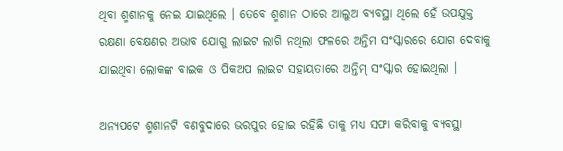ଥିବା ଶ୍ମଶାନକୁ ନେଇ ଯାଇଥିଲେ । ତେବେ ଶ୍ମଶାନ ଠାରେ ଆଲୁଅ ବ୍ୟବସ୍ଥା ଥିଲେ ହେଁ ଉପଯୁକ୍ତ ରକ୍ଷଣା ବେକ୍ଷଣର ଅଭାବ ଯୋଗୁ ଲାଇଟ ଲାଗି ନଥିଲା ଫଳରେ ଅନ୍ତିମ ସଂସ୍କାରରେ ଯୋଗ ଦେବାକୁ ଯାଇଥିବା ଲୋକଙ୍କ ବାଇକ ଓ ପିକଅପ ଲାଇଟ ସହାୟତାରେ ଅନ୍ତିମ୍ ସଂସ୍କାର ହୋଇଥିଲା ।

ଅନ୍ୟପଟେ ଶ୍ମଶାନଟି ବଣବୁଦାରେ ଭରପୁର ହୋଇ ରହିଛି ତାକୁ ମଧ୍ୟ ସଫା କରିବାକୁ ବ୍ୟବସ୍ଥା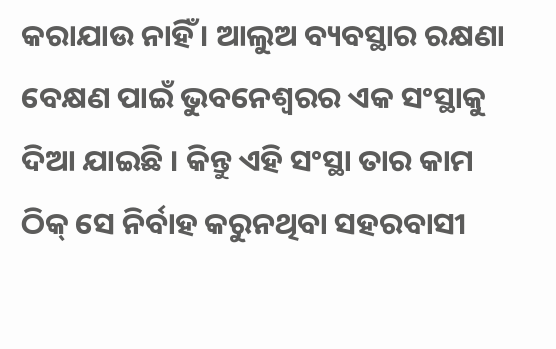କରାଯାଉ ନାହିଁ । ଆଲୁଅ ବ୍ୟବସ୍ଥାର ରକ୍ଷଣା ବେକ୍ଷଣ ପାଇଁ ଭୁବନେଶ୍ୱରର ଏକ ସଂସ୍ଥାକୁ ଦିଆ ଯାଇଛି । କିନ୍ତୁ ଏହି ସଂସ୍ଥା ତାର କାମ ଠିକ୍ ସେ ନିର୍ବାହ କରୁନଥିବା ସହରବାସୀ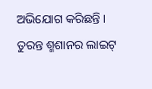ଅଭିଯୋଗ କରିଛନ୍ତି । ତୁରନ୍ତ ଶ୍ମଶାନର ଲାଇଟ୍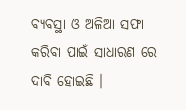ବ୍ୟବସ୍ଥା ଓ ଅଳିଆ ସଫା କରିବା ପାଇଁ ସାଧାରଣ ରେ ଦାବି ହୋଇଛି ।